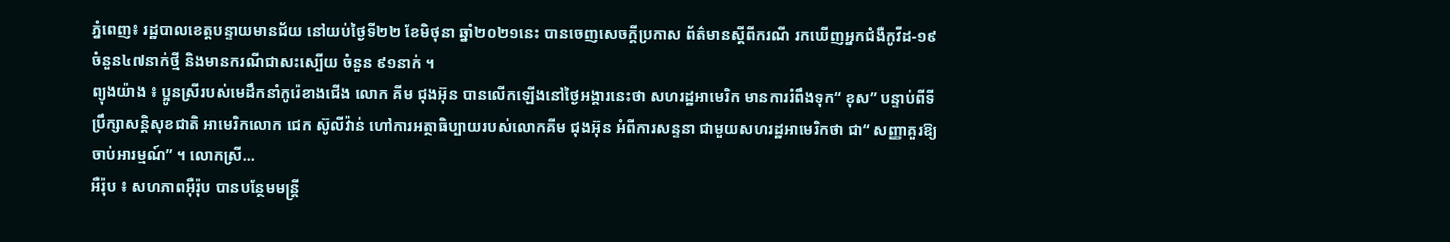ភ្នំពេញ៖ រដ្ឋបាលខេត្តបន្ទាយមានជ័យ នៅយប់ថ្ងៃទី២២ ខែមិថុនា ឆ្នាំ២០២១នេះ បានចេញសេចក្ដីប្រកាស ព័ត៌មានស្ដីពីករណី រកឃើញអ្នកជំងឺកូវីដ-១៩ ចំនួន៤៧នាក់ថ្មី និងមានករណីជាសះស្បើយ ចំនួន ៩១នាក់ ។
ព្យុងយ៉ាង ៖ ប្អូនស្រីរបស់មេដឹកនាំកូរ៉េខាងជើង លោក គីម ជុងអ៊ុន បានលើកឡើងនៅថ្ងៃអង្គារនេះថា សហរដ្ឋអាមេរិក មានការរំពឹងទុក“ ខុស” បន្ទាប់ពីទីប្រឹក្សាសន្តិសុខជាតិ អាមេរិកលោក ជេក ស៊ូលីវ៉ាន់ ហៅការអត្ថាធិប្បាយរបស់លោកគីម ជុងអ៊ុន អំពីការសន្ទនា ជាមួយសហរដ្ឋអាមេរិកថា ជា“ សញ្ញាគួរឱ្យចាប់អារម្មណ៍” ។ លោកស្រី...
អឺរ៉ុប ៖ សហភាពអ៊ឺរ៉ុប បានបន្ថែមមន្រ្តី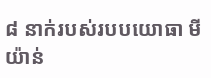៨ នាក់របស់របបយោធា មីយ៉ាន់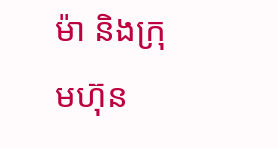ម៉ា និងក្រុមហ៊ុន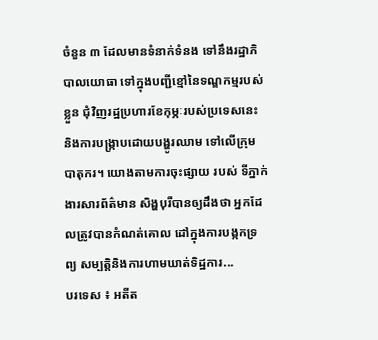ចំនួន ៣ ដែលមានទំនាក់ទំនង ទៅនឹងរដ្ឋាភិបាលយោធា ទៅក្នុងបញ្ជីខ្មៅនៃទណ្ឌកម្មរបស់ខ្លួន ជុំវិញរដ្ឋប្រហារខែកុម្ភៈរបស់ប្រទេសនេះ និងការបង្ក្រាបដោយបង្ហូរឈាម ទៅលើក្រុមបាតុករ។ យោងតាមការចុះផ្សាយ របស់ ទីភ្នាក់ងារសារព័ត៌មាន សិង្ហបុរីបានឲ្យដឹងថា អ្នកដែលត្រូវបានកំណត់គោល ដៅក្នុងការបង្កកទ្រព្យ សម្បត្តិនិងការហាមឃាត់ទិដ្ឋការ...
បរទេស ៖ អតីត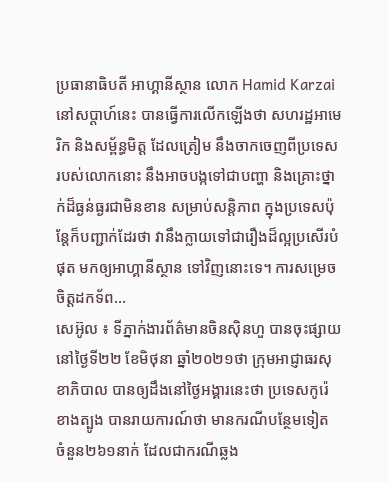ប្រធានាធិបតី អាហ្គានីស្ថាន លោក Hamid Karzai នៅសប្តាហ៍នេះ បានធ្វើការលើកឡើងថា សហរដ្ឋអាមេរិក និងសម្ព័ន្ធមិត្ត ដែលត្រៀម នឹងចាកចេញពីប្រទេស របស់លោកនោះ នឹងអាចបង្កទៅជាបញ្ហា និងគ្រោះថ្នាក់ដ៏ធ្ងន់ធ្ងរជាមិនខាន សម្រាប់សន្តិភាព ក្នុងប្រទេសប៉ុន្តែក៏បញ្ជាក់ដែរថា វានឹងក្លាយទៅជារឿងដ៏ល្អប្រសើរបំផុត មកឲ្យអាហ្គានីស្ថាន ទៅវិញនោះទេ។ ការសម្រេចចិត្តដកទ័ព...
សេអ៊ូល ៖ ទីភ្នាក់ងារព័ត៌មានចិនស៊ិនហួ បានចុះផ្សាយនៅថ្ងៃទី២២ ខែមិថុនា ឆ្នាំ២០២១ថា ក្រុមអាជ្ញាធរសុខាភិបាល បានឲ្យដឹងនៅថ្ងៃអង្គារនេះថា ប្រទេសកូរ៉េខាងត្បូង បានរាយការណ៍ថា មានករណីបន្ថែមទៀត ចំនួន២៦១នាក់ ដែលជាករណីឆ្លង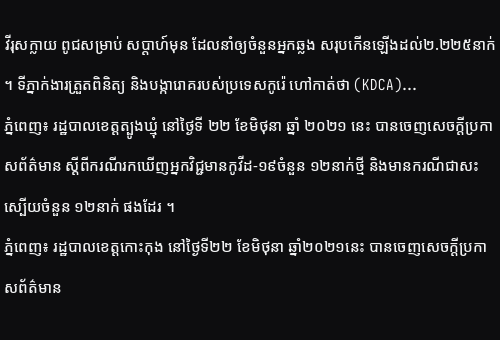វីរុសក្លាយ ពូជសម្រាប់ សប្តាហ៍មុន ដែលនាំឲ្យចំនួនអ្នកឆ្លង សរុបកើនឡើងដល់២.២២៥នាក់ ។ ទីភ្នាក់ងារត្រួតពិនិត្យ និងបង្ការោគរបស់ប្រទេសកូរ៉េ ហៅកាត់ថា (KDCA)...
ភ្នំពេញ៖ រដ្ឋបាលខេត្តត្បូងឃ្មុំ នៅថ្ងៃទី ២២ ខែមិថុនា ឆ្នាំ ២០២១ នេះ បានចេញសេចក្ដីប្រកាសព័ត៌មាន ស្ដីពីករណីរកឃើញអ្នកវិជ្ជមានកូវីដ-១៩ចំនួន ១២នាក់ថ្មី និងមានករណីជាសះស្បើយចំនួន ១២នាក់ ផងដែរ ។
ភ្នំពេញ៖ រដ្ឋបាលខេត្តកោះកុង នៅថ្ងៃទី២២ ខែមិថុនា ឆ្នាំ២០២១នេះ បានចេញសេចក្តីប្រកាសព័ត៌មាន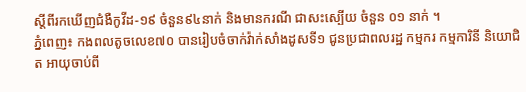ស្តីពីរកឃើញជំងឺកូវីដ-១៩ ចំនួន៩៤នាក់ និងមានករណី ជាសះស្បើយ ចំនួន ០១ នាក់ ។
ភ្នំពេញ៖ កងពលតូចលេខ៧០ បានរៀបចំចាក់វ៉ាក់សាំងដូសទី១ ជូនប្រជាពលរដ្ឋ កម្មករ កម្មការិនី និយោជិត អាយុចាប់ពី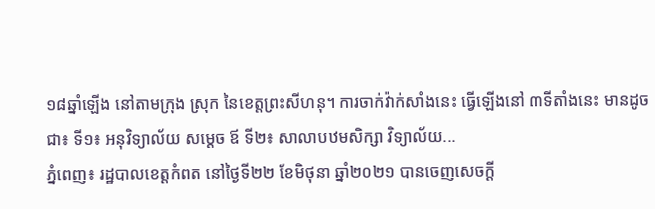១៨ឆ្នាំឡើង នៅតាមក្រុង ស្រុក នៃខេត្តព្រះសីហនុ។ ការចាក់វ៉ាក់សាំងនេះ ធ្វើឡើងនៅ ៣ទីតាំងនេះ មានដូចជា៖ ទី១៖ អនុវិទ្យាល័យ សម្តេច ឪ ទី២៖ សាលាបឋមសិក្សា វិទ្យាល័យ...
ភ្នំពេញ៖ រដ្ឋបាលខេត្តកំពត នៅថ្ងៃទី២២ ខែមិថុនា ឆ្នាំ២០២១ បានចេញសេចក្ដី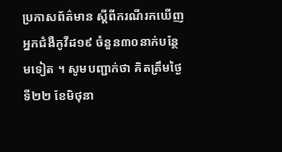ប្រកាសព័ត៌មាន ស្ដីពីករណីរកឃើញអ្នកជំងឺកូវីដ១៩ ចំនួន៣០នាក់បន្ថែមទៀត ។ សូមបញ្ជាក់ថា គិតត្រឹមថ្ងៃទី២២ ខែមិថុនា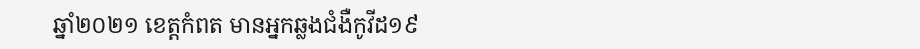ឆ្នាំ២០២១ ខេត្តកំពត មានអ្នកឆ្លងជំងឺកូវីដ១៩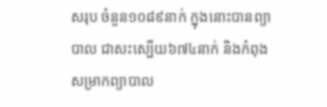សរុប ចំនួន១០៨៩នាក់ ក្នុងនោះបានព្យាបាល ជាសះស្បើយ៦៧៤នាក់ និងកំពុងសម្រាកព្យាបាល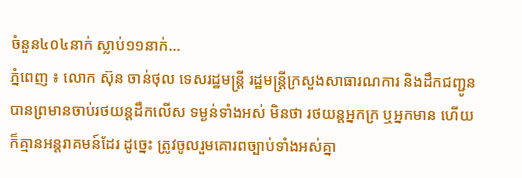ចំនួន៤០៤នាក់ ស្លាប់១១នាក់...
ភ្នំពេញ ៖ លោក ស៊ុន ចាន់ថុល ទេសរដ្ឋមន្ដ្រី រដ្ឋមន្ដ្រីក្រសួងសាធារណការ និងដឹកជញ្ជូន បានព្រមានចាប់រថយន្ដដឹកលើស ទម្ងន់ទាំងអស់ មិនថា រថយន្ដអ្នកក្រ ឬអ្នកមាន ហើយក៏គ្មានអន្ដរាគមន៍ដែរ ដូច្នេះ ត្រូវចូលរួមគោរពច្បាប់ទាំងអស់គ្នា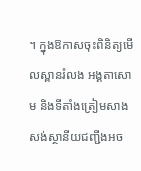។ ក្នុងឱកាសចុះពិនិត្យមើលស្ពានរំលង អង្គតាសោម និងទីតាំងត្រៀមសាងសង់ស្ថានីយជញ្ជីងអច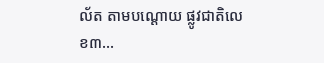ល័ត តាមបណ្ដោយ ផ្លូវជាតិលេខ៣...